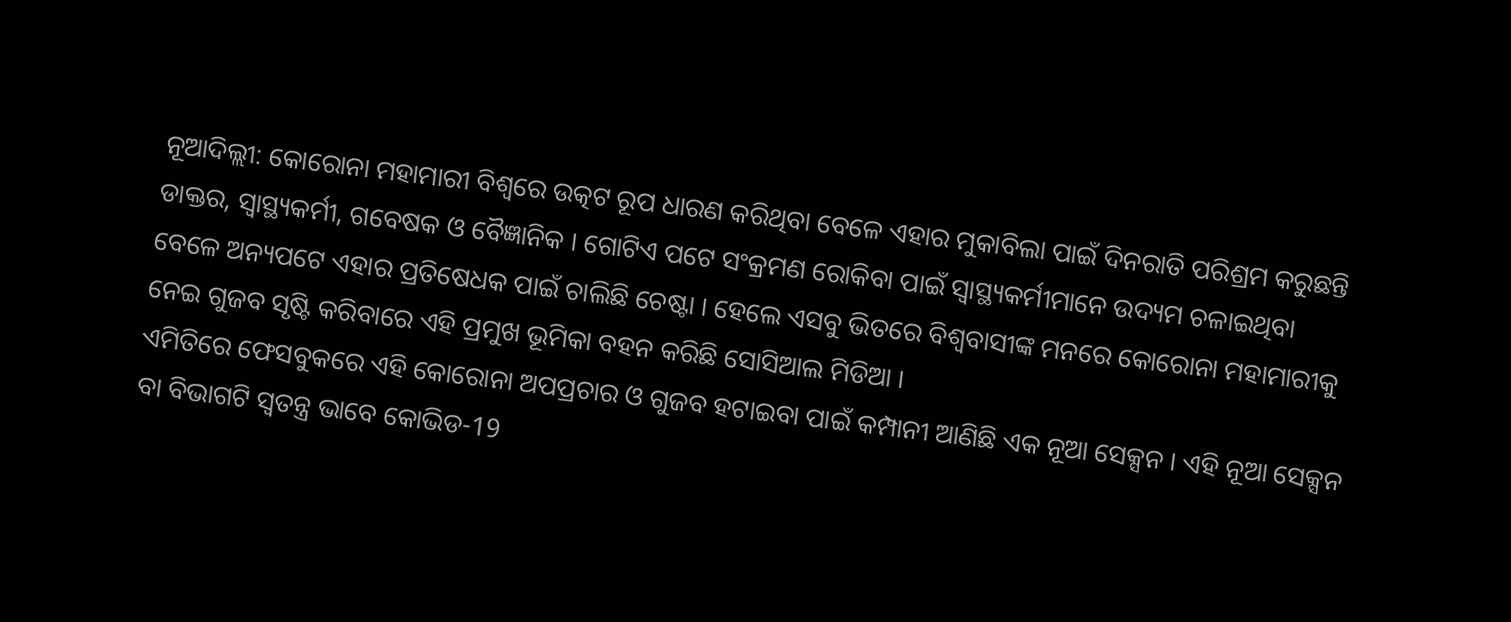ନୂଆଦିଲ୍ଲୀ: କୋରୋନା ମହାମାରୀ ବିଶ୍ବରେ ଉତ୍କଟ ରୂପ ଧାରଣ କରିଥିବା ବେଳେ ଏହାର ମୁକାବିଲା ପାଇଁ ଦିନରାତି ପରିଶ୍ରମ କରୁଛନ୍ତି ଡାକ୍ତର, ସ୍ବାସ୍ଥ୍ୟକର୍ମୀ, ଗବେଷକ ଓ ବୈଜ୍ଞାନିକ । ଗୋଟିଏ ପଟେ ସଂକ୍ରମଣ ରୋକିବା ପାଇଁ ସ୍ବାସ୍ଥ୍ୟକର୍ମୀମାନେ ଉଦ୍ୟମ ଚଳାଇଥିବା ବେଳେ ଅନ୍ୟପଟେ ଏହାର ପ୍ରତିଷେଧକ ପାଇଁ ଚାଲିଛି ଚେଷ୍ଟା । ହେଲେ ଏସବୁ ଭିତରେ ବିଶ୍ବବାସୀଙ୍କ ମନରେ କୋରୋନା ମହାମାରୀକୁ ନେଇ ଗୁଜବ ସୃଷ୍ଟି କରିବାରେ ଏହି ପ୍ରମୁଖ ଭୂମିକା ବହନ କରିଛି ସୋସିଆଲ ମିଡିଆ ।
ଏମିତିରେ ଫେସବୁକରେ ଏହି କୋରୋନା ଅପପ୍ରଚାର ଓ ଗୁଜବ ହଟାଇବା ପାଇଁ କମ୍ପାନୀ ଆଣିଛି ଏକ ନୂଆ ସେକ୍ସନ । ଏହି ନୂଆ ସେକ୍ସନ ବା ବିଭାଗଟି ସ୍ବତନ୍ତ୍ର ଭାବେ କୋଭିଡ-19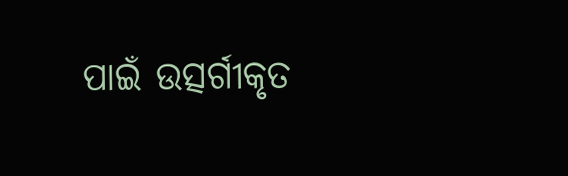ପାଇଁ ଉତ୍ସର୍ଗୀକୃତ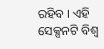ରହିବ । ଏହି ସେକ୍ସନଟି ବିଶ୍ବ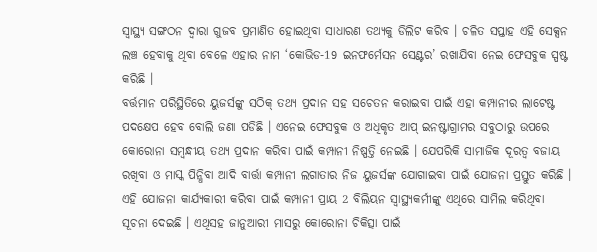ସ୍ବାସ୍ଥ୍ୟ ସଙ୍ଗଠନ ଦ୍ବାରା ଗୁଜବ ପ୍ରମାଣିତ ହୋଇଥିବା ସାଧାରଣ ତଥ୍ୟକୁ ଡିଲିଟ କରିବ । ଚଳିତ ସପ୍ତାହ ଏହି ସେକ୍ସନ ଲଞ୍ଚ ହେବାକୁ ଥିବା ବେଳେ ଏହାର ନାମ ‘କୋଭିଡ-19 ଇନଫର୍ମେସନ ସେଣ୍ଟର’ ରଖାଯିବା ନେଇ ଫେସବୁକ ସ୍ପଷ୍ଟ କରିଛି ।
ବର୍ତ୍ତମାନ ପରିସ୍ଥିତିରେ ୟୁଜର୍ସଙ୍କୁ ସଠିକ୍ ତଥ୍ୟ ପ୍ରଦାନ ସହ ସଚେତନ କରାଇବା ପାଇଁ ଏହା କମ୍ପାନୀର ଲାଟେଷ୍ଟ ପଦକ୍ଷେପ ହେବ ବୋଲି ଜଣା ପଡିଛି । ଏନେଇ ଫେସବୁକ ଓ ଅଧିକୃତ ଆପ୍ ଇନଷ୍ଟାଗ୍ରାମର ସବୁଠାରୁ ଉପରେ କୋରୋନା ସମ୍ବନ୍ଧୀୟ ତଥ୍ୟ ପ୍ରଦାନ କରିବା ପାଇଁ କମ୍ପାନୀ ନିଷ୍ପତ୍ତି ନେଇଛି । ଯେପରିକି ସାମାଜିକ ଦୂରତ୍ବ ବଜାୟ ରଖିବା ଓ ମାସ୍କ ପିନ୍ଧିବା ଆଦି ବାର୍ତ୍ତା କମ୍ପାନୀ ଲଗାତାର ନିଜ ୟୁଜର୍ସଙ୍କ ଯୋଗାଇବା ପାଇଁ ଯୋଜନା ପ୍ରସ୍ତୁତ କରିଛି ।
ଏହି ଯୋଜନା କାର୍ଯ୍ୟକାରୀ କରିବା ପାଇଁ କମ୍ପାନୀ ପ୍ରାୟ 2 ବିଲିୟନ ସ୍ବାସ୍ଥ୍ୟକର୍ମୀଙ୍କୁ ଏଥିରେ ସାମିଲ କରିଥିବା ସୂଚନା ଦେଇଛି । ଏଥିସହ ଜାନୁଆରୀ ମାସରୁ କୋରୋନା ଚିକିତ୍ସା ପାଇଁ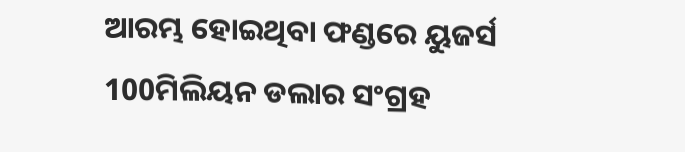ଆରମ୍ଭ ହୋଇଥିବା ଫଣ୍ଡରେ ୟୁଜର୍ସ 100ମିଲିୟନ ଡଲାର ସଂଗ୍ରହ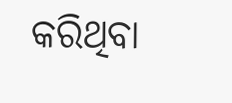କରିଥିବା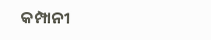କମ୍ପାନୀ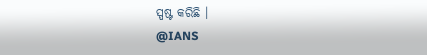ସ୍ପଷ୍ଟ କରିଛି ।
@IANS